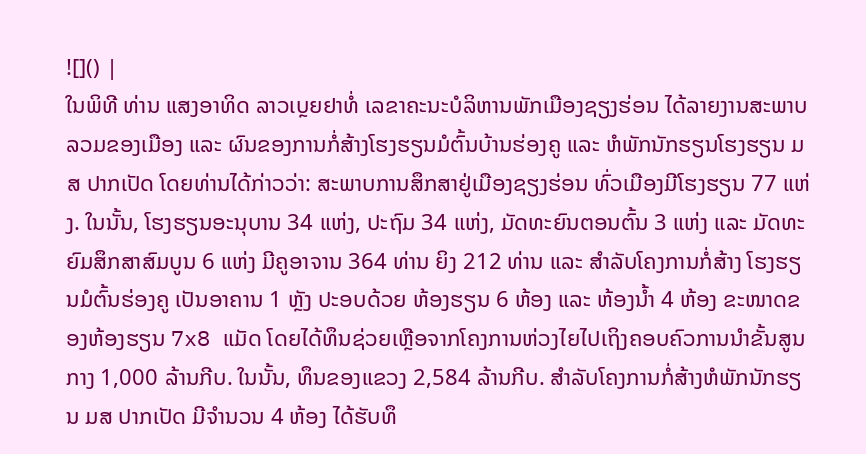![]() |
ໃນພິທີ ທ່ານ ແສງອາທິດ ລາວເບຼຍຢາທໍ່ ເລຂາຄະນະບໍລິຫານພັກເມືອງຊຽງຮ່ອນ ໄດ້ລາຍງານສະພາບລວມຂອງເມືອງ ແລະ ຜົນຂອງການກໍ່ສ້າງໂຮງຮຽນມໍຕົ້ນບ້ານຮ່ອງຄູ ແລະ ຫໍພັກນັກຮຽນໂຮງຮຽນ ມສ ປາກເປັດ ໂດຍທ່ານໄດ້ກ່າວວ່າ: ສະພາບການສຶກສາຢູ່ເມືອງຊຽງຮ່ອນ ທົ່ວເມືອງມີໂຮງຮຽນ 77 ແຫ່ງ. ໃນນັ້ນ, ໂຮງຮຽນອະນຸບານ 34 ແຫ່ງ, ປະຖົມ 34 ແຫ່ງ, ມັດທະຍົນຕອນຕົ້ນ 3 ແຫ່ງ ແລະ ມັດທະຍົມສຶກສາສົມບູນ 6 ແຫ່ງ ມີຄູອາຈານ 364 ທ່ານ ຍິງ 212 ທ່ານ ແລະ ສໍາລັບໂຄງການກໍ່ສ້າງ ໂຮງຮຽນມໍຕົ້ນຮ່ອງຄູ ເປັນອາຄານ 1 ຫຼັງ ປະອບດ້ວຍ ຫ້ອງຮຽນ 6 ຫ້ອງ ແລະ ຫ້ອງນໍ້າ 4 ຫ້ອງ ຂະໜາດຂອງຫ້ອງຮຽນ 7x8 ແມັດ ໂດຍໄດ້ທຶນຊ່ວຍເຫຼືອຈາກໂຄງການຫ່ວງໄຍໄປເຖິງຄອບຄົວການນຳຂັ້ນສູນກາງ 1,000 ລ້ານກີບ. ໃນນັ້ນ, ທຶນຂອງແຂວງ 2,584 ລ້ານກີບ. ສຳລັບໂຄງການກໍ່ສ້າງຫໍພັກນັກຮຽນ ມສ ປາກເປັດ ມີຈຳນວນ 4 ຫ້ອງ ໄດ້ຮັບທຶ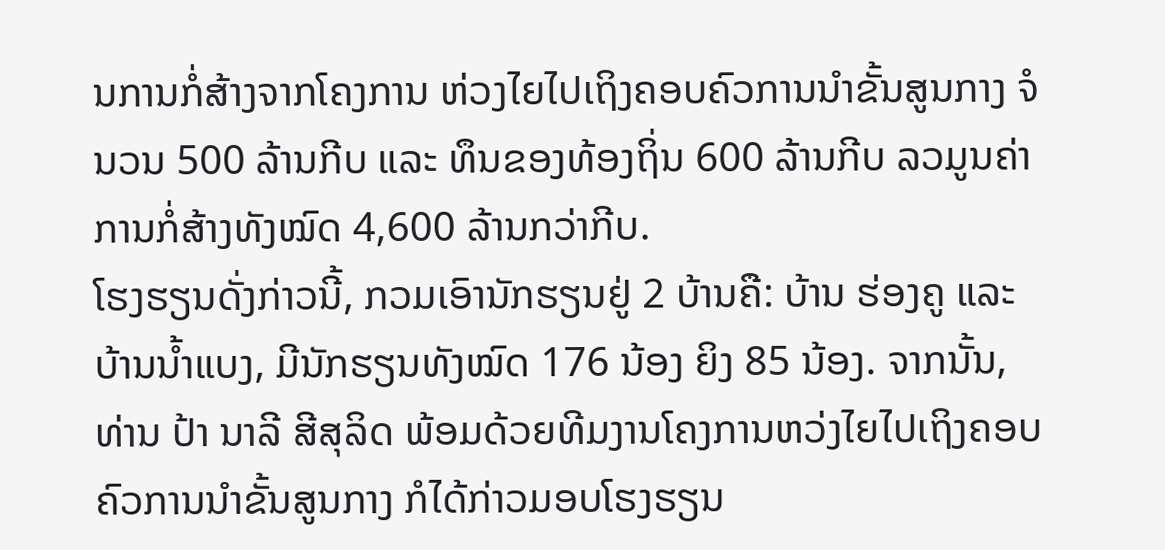ນການກໍ່ສ້າງຈາກໂຄງການ ຫ່ວງໄຍໄປເຖິງຄອບຄົວການນຳຂັ້ນສູນກາງ ຈໍນວນ 500 ລ້ານກີບ ແລະ ທຶນຂອງທ້ອງຖິ່ນ 600 ລ້ານກີບ ລວມູນຄ່າການກໍ່ສ້າງທັງໝົດ 4,600 ລ້ານກວ່າກີບ.
ໂຮງຮຽນດັ່ງກ່າວນີ້, ກວມເອົານັກຮຽນຢູ່ 2 ບ້ານຄື: ບ້ານ ຮ່ອງຄູ ແລະ ບ້ານນໍ້າແບງ, ມີນັກຮຽນທັງໝົດ 176 ນ້ອງ ຍິງ 85 ນ້ອງ. ຈາກນັ້ນ, ທ່ານ ປ້າ ນາລີ ສີສຸລິດ ພ້ອມດ້ວຍທີມງານໂຄງການຫວ່ງໄຍໄປເຖິງຄອບຄົວການນຳຂັ້ນສູນກາງ ກໍໄດ້ກ່າວມອບໂຮງຮຽນ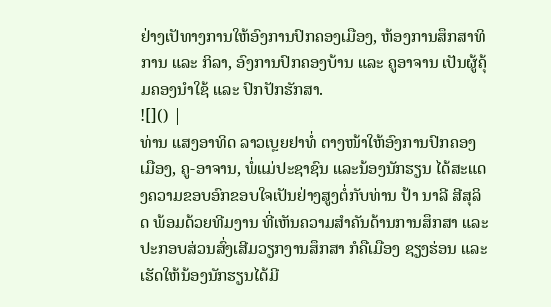ຢ່າງເປັທາງການໃຫ້ອົງການປົກຄອງເມືອງ, ຫ້ອງການສຶກສາທິການ ແລະ ກິລາ, ອົງການປົກຄອງບ້ານ ແລະ ຄູອາຈານ ເປັນຜູ້ຄຸ້ມຄອງນໍາໃຊ້ ແລະ ປົກປັກຮັກສາ.
![]() |
ທ່ານ ແສງອາທິດ ລາວເບຼຍຢາທໍ່ ຕາງໜ້າໃຫ້ອົງການປົກຄອງເມືອງ, ຄູ-ອາຈານ, ພໍ່ແມ່ປະຊາຊົນ ແລະນ້ອງນັກຮຽນ ໄດ້ສະແດງຄວາມຂອບອົກຂອບໃຈເປັນຢ່າງສູງຕໍ່ກັບທ່ານ ປ້າ ນາລີ ສີສຸລິດ ພ້ອມດ້ວຍທີມງານ ທີ່ເຫັນຄວາມສໍາຄັນດ້ານການສຶກສາ ແລະ ປະກອບສ່ວນສົ່ງເສີມວຽກງານສຶກສາ ກໍຄືເມືອງ ຊຽງຮ່ອນ ແລະ ເຮັດໃຫ້ນ້ອງນັກຮຽນໄດ້ມີ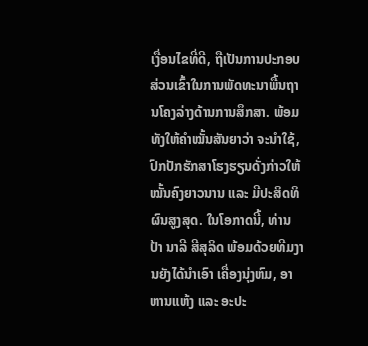ເງື່ອນໄຂທີ່ດີ, ຖືເປັນການປະກອບສ່ວນເຂົ້າໃນການພັດທະນາພື້ນຖານໂຄງລ່າງດ້ານການສຶກສາ. ພ້ອມທັງໃຫ້ຄໍາໝັ້ນສັນຍາວ່າ ຈະນໍາໃຊ້, ປົກປັກຮັກສາໂຮງຮຽນດັ່ງກ່າວໃຫ້ໝັ້ນຄົງຍາວນານ ແລະ ມີປະສິດທິຜົນສູງສຸດ. ໃນໂອກາດນີ້, ທ່ານ ປ້າ ນາລີ ສີສຸລິດ ພ້ອມດ້ວຍທີມງານຍັງໄດ້ນຳເອົາ ເຄື່ອງນຸ່ງຫົມ, ອາຫານແຫ້ງ ແລະ ອະປະ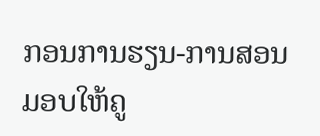ກອນການຮຽນ-ການສອນ ມອບໃຫ້ຄູ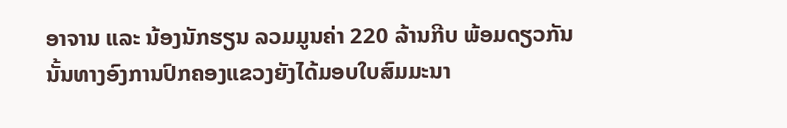ອາຈານ ແລະ ນ້ອງນັກຮຽນ ລວມມູນຄ່າ 220 ລ້ານກີບ ພ້ອມດຽວກັນນັ້ນທາງອົງການປົກຄອງແຂວງຍັງໄດ້ມອບໃບສົມມະນາ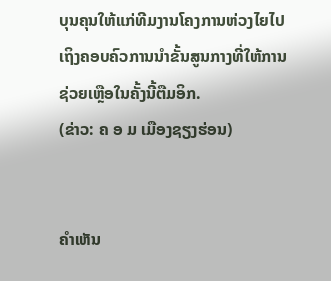ບຸນຄຸນໃຫ້ແກ່ທີມງານໂຄງການຫ່ວງໄຍໄປເຖິງຄອບຄົວການນຳຂັ້ນສູນກາງທີ່ໃຫ້ການຊ່ວຍເຫຼືອໃນຄັ້ງນີ້ຕືມອິກ.
(ຂ່າວ: ຄ ອ ມ ເມືອງຊຽງຮ່ອນ)


ຄໍາເຫັນ